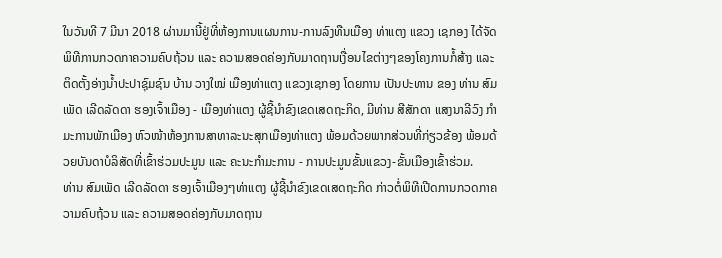ໃນວັນທີ 7 ມີນາ 2018 ຜ່ານມານີ້ຢູ່ທີ່ຫ້ອງການແຜນການ-ການລົງທືນເມືອງ ທ່າແຕງ ແຂວງ ເຊກອງ ໄດ້ຈັດພິທີການກວດກາຄວາມຄົບຖ້ວນ ແລະ ຄວາມສອດຄ່ອງກັບມາດຖານເງື່ອນໄຂຕ່າງໆຂອງໂຄງການກໍ້ສ້າງ ແລະ ຕິດຕັ້ງອ່າງນ້ຳປະປາຊຸົມຊົນ ບ້ານ ວາງໃໝ່ ເມືອງທ່າແຕງ ແຂວງເຊກອງ ໂດຍການ ເປັນປະທານ ຂອງ ທ່ານ ສົມເພັດ ເລີດລັດດາ ຮອງເຈົ້າເມືອງ - ເມືອງທ່າແຕງ ຜູ້ຊີ້ນໍາຂົງເຂດເສດຖະກິດ, ມີທ່ານ ສີສັກດາ ແສງນາລີວົງ ກຳມະການພັກເມືອງ ຫົວໜ້າຫ້ອງການສາທາລະນະສຸກເມືອງທ່າແຕງ ພ້ອມດ້ວຍພາກສ່ວນທີ່ກ່ຽວຂ້ອງ ພ້ອມດ້ວຍບັນດາບໍລິສັດທີ່ເຂົ້າຮ່ວມປະມູນ ແລະ ຄະນະກຳມະການ - ການປະມູນຂັ້ນແຂວງ-ຂັ້ນເມືອງເຂົ້າຮ່ວມ.
ທ່ານ ສົມເພັດ ເລີດລັດດາ ຮອງເຈົ້າເມືອງໆທ່າແຕງ ຜູ້ຊີ້ນຳຂົງເຂດເສດຖະກິດ ກ່າວຕໍ່ພິທີເປີດການກວດກາຄວາມຄົບຖ້ວນ ແລະ ຄວາມສອດຄ່ອງກັບມາດຖານ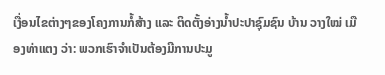ເງື່ອນໄຂຕ່າງໆຂອງໂຄງການກໍ້ສ້າງ ແລະ ຕິດຕັ້ງອ່າງນ້ຳປະປາຊຸົມຊົນ ບ້ານ ວາງໃໝ່ ເມືອງທ່າແຕງ ວ່າ: ພວກເຮົາຈຳເປັນຕ້ອງມີການປະມູ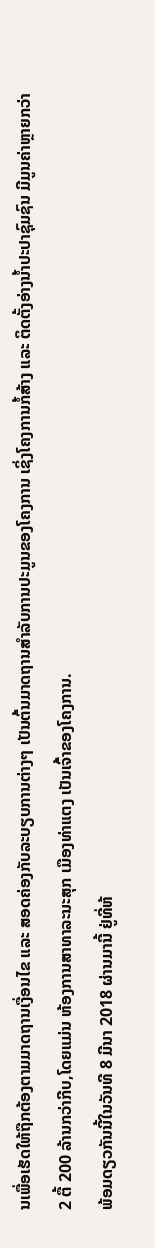ນເພື່ອເຮັດໃຫ້ຖືກຕ້ອງຕາມມາດຖານເງື່ອນໄຂ ແລະ ສອດຄ່ອງກັບລະບຽບການຕ່າງໆ ເປັນຕົ້ນມາດຖານສຳລັບການປະມູນຂອງໂຄງການ ເຊິ່ງໂຄງການກໍ້ສ້າງ ແລະ ຕິດຕັ້ງອ່າງນ້ຳປະປາຊຸົມຊົນ ມີມູນຄ່າຫຼາຍກວ່າ 2 ຕື້ 200 ລ້ານກວ່າກີບ,ໂດຍແມ່ນ ຫ້ອງການສາທາລະນະສຸກ ເມືອງທ່າແຕງ ເປັນເຈົ້າຂອງໂຄງການ.
ພ້ອມດຽວກັນນີ້ໃນວັນທີ 8 ມີນາ 2018 ຜ່ານມານີ້ ຢູ່ທີ່ຫ້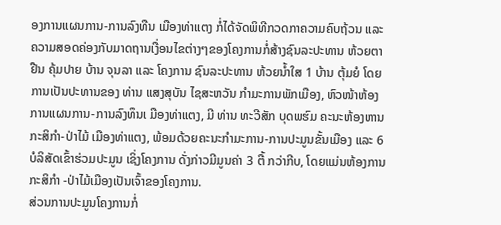ອງການແຜນການ-ການລົງທືນ ເມືອງທ່າແຕງ ກໍ່ໄດ້ຈັດພິທີກວດກາຄວາມຄົບຖ້ວນ ແລະ ຄວາມສອດຄ່ອງກັບມາດຖານເງື່ອນໄຂຕ່າງໆຂອງໂຄງການກໍ່ສ້າງຊົນລະປະທານ ຫ້ວຍຕາຢືນ ຄຸ້ມປາຍ ບ້ານ ຈຸນລາ ແລະ ໂຄງການ ຊົນລະປະທານ ຫ້ວຍນ້ຳໃສ 1 ບ້ານ ຕຸ້ມຍໍ ໂດຍການເປັນປະທານຂອງ ທ່ານ ແສງສຸບັນ ໄຊສະຫວັນ ກຳມະການພັກເມືອງ, ຫົວໜ້າຫ້ອງການແຜນການ-ການລົງທຶນເ ມືອງທ່າແຕງ, ມີ ທ່ານ ທະວີສັກ ບຸດພຮົມ ຄະນະຫ້ອງຫານກະສິກຳ-ປ່າໄມ້ ເມືອງທ່າແຕງ, ພ້ອມດ້ວຍຄະນະກໍາມະການ-ການປະມູນຂັ້ນເມືອງ ແລະ 6 ບໍລິສັດເຂົ້າຮ່ວມປະມູນ ເຊິ່ງໂຄງການ ດັ່ງກ່າວມີມູນຄ່າ 3 ຕື້ ກວ່າກີບ, ໂດຍແມ່ນຫ້ອງການກະສິກໍາ -ປ່າໄມ້ເມືອງເປັນເຈົ້າຂອງໂຄງການ.
ສ່ວນການປະມູນໂຄງການກໍ່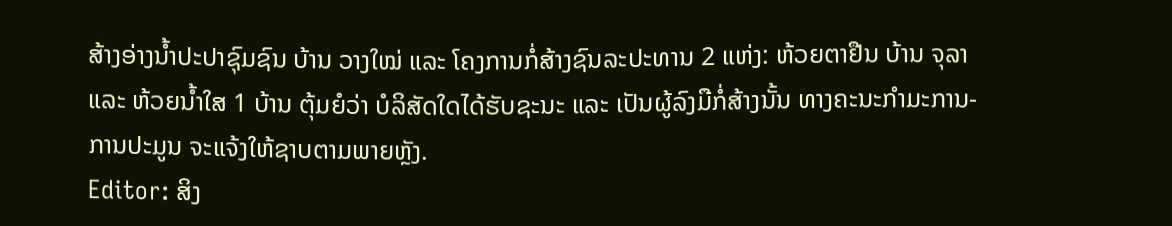ສ້າງອ່າງນ້ຳປະປາຊຸົມຊົນ ບ້ານ ວາງໃໝ່ ແລະ ໂຄງການກໍ່ສ້າງຊົນລະປະທານ 2 ແຫ່ງ: ຫ້ວຍຕາຢືນ ບ້ານ ຈຸລາ ແລະ ຫ້ວຍນ້ຳໃສ 1 ບ້ານ ຕຸ້ມຍໍວ່າ ບໍລິສັດໃດໄດ້ຮັບຊະນະ ແລະ ເປັນຜູ້ລົງມືກໍ່ສ້າງນັ້ນ ທາງຄະນະກຳມະການ-ການປະມູນ ຈະແຈ້ງໃຫ້ຊາບຕາມພາຍຫຼັງ.
Editor: ສິງ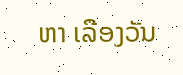ຫາ ເລືອງວັນ